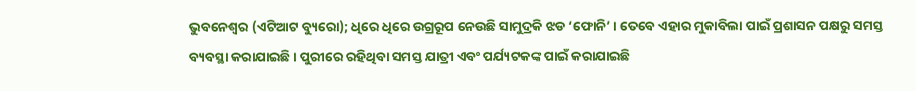ଭୁବନେଶ୍ୱର (ଏଟିଆଟ ବ୍ୟୁରୋ); ଧିରେ ଧିରେ ଉଗ୍ରରୂପ ନେଉଛି ସାମୁଦ୍ରକି ଝଡ ‘ଫୋନି’ । ତେବେ ଏହାର ମୁକାବିଲା ପାଇଁ ପ୍ରଶାସନ ପକ୍ଷରୁ ସମସ୍ତ ବ୍ୟବସ୍ଥା କରାଯାଇଛି । ପୁରୀରେ ରହିଥିବା ସମସ୍ତ ଯାତ୍ରୀ ଏବଂ ପର୍ଯ୍ୟଟକଙ୍କ ପାଇଁ କରାଯାଇଛି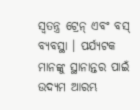ସ୍ୱତନ୍ତ୍ର ଟ୍ରେନ୍ ଏବଂ ବସ୍ ବ୍ୟବସ୍ଥା । ପର୍ଯ୍ୟଟକ ମାନଙ୍କୁ ସ୍ଥାନାନ୍ତର ପାଇଁ ଉଦ୍ୟମ ଆରମ୍ଭ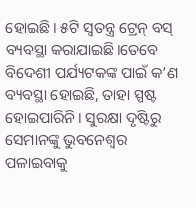ହୋଇଛି। ୫ଟି ସ୍ୱତନ୍ତ୍ର ଟ୍ରେନ୍ ବସ୍ ବ୍ୟବସ୍ଥା କରାଯାଇଛି।ତେବେ ବିଦେଶୀ ପର୍ଯ୍ୟଟକଙ୍କ ପାଇଁ କ’ଣ ବ୍ୟବସ୍ଥା ହୋଇଛି, ତାହା ସ୍ପଷ୍ଟ ହୋଇପାରିନି। ସୁରକ୍ଷା ଦୃଷ୍ଟିରୁ ସେମାନଙ୍କୁ ଭୁବନେଶ୍ୱର ପଳାଇବାକୁ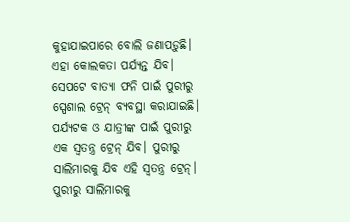କୁହାଯାଇପାରେ ବୋଲି ଜଣାପଡ଼ୁଛି।
ଏହା କୋଲକତା ପର୍ଯ୍ୟନ୍ତ ଯିବ। ସେପଟେ ବାତ୍ୟା ଫନି ପାଇଁ ପୁରୀରୁ ସ୍ପେଶାଲ ଟ୍ରେନ୍ ବ୍ୟବସ୍ଥା କରାଯାଇଛି। ପର୍ଯ୍ୟଟକ ଓ ଯାତ୍ରୀଙ୍କ ପାଇଁ ପୁରୀରୁ ଏକ ସ୍ୱତନ୍ତ୍ର ଟ୍ରେନ୍ ଯିବ। ପୁରୀରୁ ସାଲିମାରକୁ ଯିବ ଏହି ସ୍ୱତନ୍ତ୍ର ଟ୍ରେନ୍। ପୁରୀରୁ ସାଲିମାରକୁ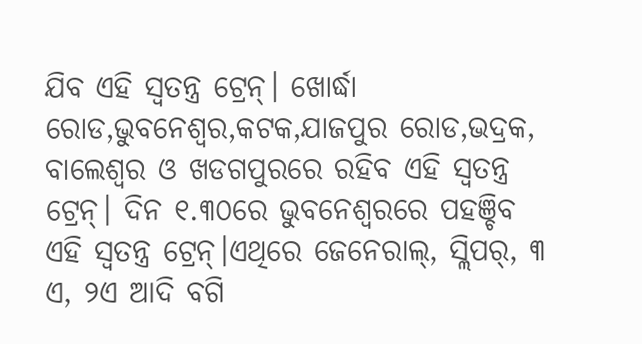ଯିବ ଏହି ସ୍ୱତନ୍ତ୍ର ଟ୍ରେନ୍। ଖୋର୍ଦ୍ଧା ରୋଡ,ଭୁବନେଶ୍ୱର,କଟକ,ଯାଜପୁର ରୋଡ,ଭଦ୍ରକ, ବାଲେଶ୍ୱର ଓ ଖଡଗପୁରରେ ରହିବ ଏହି ସ୍ୱତନ୍ତ୍ର ଟ୍ରେନ୍। ଦିନ ୧.୩୦ରେ ଭୁବନେଶ୍ୱରରେ ପହଞ୍ଚିବ ଏହି ସ୍ୱତନ୍ତ୍ର ଟ୍ରେନ୍।ଏଥିରେ ଜେନେରାଲ୍, ସ୍ଲିପର୍, ୩ ଏ, ୨ଏ ଆଦି ବଗି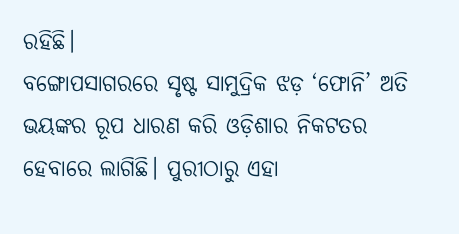ରହିଛି।
ବଙ୍ଗୋପସାଗରରେ ସୃଷ୍ଟ ସାମୁଦ୍ରିକ ଝଡ଼ ‘ଫୋନି’ ଅତି ଭୟଙ୍କର ରୂପ ଧାରଣ କରି ଓଡ଼ିଶାର ନିକଟତର ହେବାରେ ଲାଗିଛି। ପୁରୀଠାରୁ ଏହା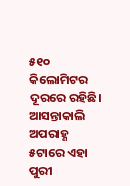୫୧୦ କିଲୋମିଟର ଦୂରରେ ରହିଛି। ଆସନ୍ତାକାଲି ଅପରାହ୍ଣ ୫ଟାରେ ଏହା ପୁରୀ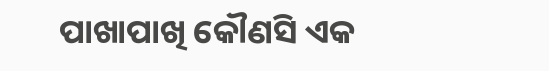ପାଖାପାଖି କୌଣସି ଏକ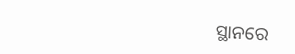ସ୍ଥାନରେ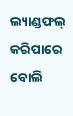ଲ୍ୟାଣ୍ଡଫଲ୍ କରିପାରେ ବୋଲି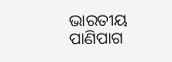ଭାରତୀୟ ପାଣିପାଗ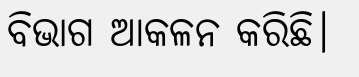ବିଭାଗ ଆକଳନ କରିଛି।